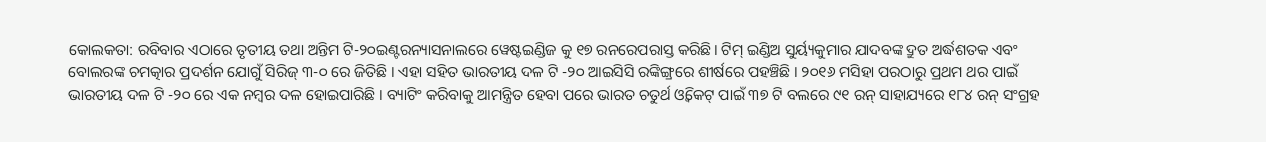କୋଲକତା: ରବିବାର ଏଠାରେ ତୃତୀୟ ତଥା ଅନ୍ତିମ ଟି-୨୦ଇଣ୍ଟରନ୍ୟାସନାଲରେ ୱେଷ୍ଟଇଣ୍ଡିଜ କୁ ୧୭ ରନରେପରାସ୍ତ କରିଛି। ଟିମ୍ ଇଣ୍ଡିଅ ସୁର୍ୟ୍ୟକୁମାର ଯାଦବଙ୍କ ଦ୍ରୁତ ଅର୍ଦ୍ଧଶତକ ଏବଂ ବୋଲରଙ୍କ ଚମତ୍କାର ପ୍ରଦର୍ଶନ ଯୋଗୁଁ ସିରିଜ୍ ୩-୦ ରେ ଜିତିଛି । ଏହା ସହିତ ଭାରତୀୟ ଦଳ ଟି -୨୦ ଆଇସିସି ରଙ୍କିଙ୍ଗ୍ରରେ ଶୀର୍ଷରେ ପହଞ୍ଚିଛି । ୨୦୧୬ ମସିହା ପରଠାରୁ ପ୍ରଥମ ଥର ପାଇଁ ଭାରତୀୟ ଦଳ ଟି -୨୦ ରେ ଏକ ନମ୍ବର ଦଳ ହୋଇପାରିଛି । ବ୍ୟାଟିଂ କରିବାକୁ ଆମନ୍ତ୍ରିତ ହେବା ପରେ ଭାରତ ଚତୁର୍ଥ ଓ୍ୱିକେଟ୍ ପାଇଁ ୩୭ ଟି ବଲରେ ୯୧ ରନ୍ ସାହାଯ୍ୟରେ ୧୮୪ ରନ୍ ସଂଗ୍ରହ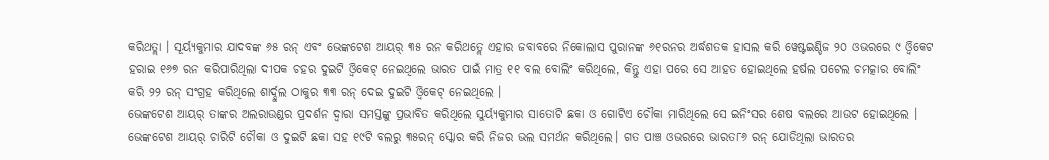କରିଥତ୍ଲା । ସୂର୍ୟ୍ୟକୁମାର ଯାଦବଙ୍କ ୬୫ ରନ୍ ଏବଂ ଭେଙ୍କଟେଶ ଆୟର୍ ୩୫ ରନ କରିଥତ୍ଲେ ଏହାର ଜବାବରେ ନିକୋଲାସ ପୁରାନଙ୍କ ୬୧ରନର ଅର୍ଦ୍ଧଶତକ ହାସଲ କରି ୱେଷ୍ଟଇଣ୍ଡିଜ ୨୦ ଓଭରରେ ୯ ଓ୍ବିକେଟ ହରାଇ ୧୬୭ ରନ କରିପାରିଥିଲା ଦୀପକ ଚହର ଦୁଇଟି ଓ୍ୱିକେଟ୍ ନେଇଥିଲେ ଭାରତ ପାଇଁ ମାତ୍ର ୧୧ ବଲ ବୋଲିଂ କରିଥିଲେ, କିନ୍ତୁ ଏହା ପରେ ସେ ଆହତ ହୋଇଥିଲେ ହର୍ଷଲ ପଟେଲ ଚମତ୍କାର ବୋଲିଂ କରି ୨୨ ରନ୍ ସଂଗ୍ରହ କରିଥିଲେ ଶାର୍ଦ୍ଦୁଲ ଠାକୁର ୩୩ ରନ୍ ଦେଇ ଦୁଇଟି ଓ୍ୱିକେଟ୍ ନେଇଥିଲେ ।
ଭେଙ୍କଟେଶ ଆୟର୍ ତାଙ୍କର ଅଲରାଉଣ୍ଡର ପ୍ରଦର୍ଶନ ଦ୍ୱାରା ସମସ୍ତଙ୍କୁ ପ୍ରଭାବିତ କରିଥିଲେ ସୁର୍ୟ୍ୟକୁମାର ସାତୋଟି ଛକା ଓ ଗୋଟିଏ ଚୌକା ମାରିଥିଲେ ସେ ଇନିଂସର ଶେଷ ବଲରେ ଆଉଟ ହୋଇଥିଲେ । ଭେଙ୍କଟେଶ ଆୟର୍ ଚାରିଟି ଚୌକା ଓ ଦୁଇଟି ଛକା ସହ ୧୯ଟି ବଲରୁ ୩୫ରନ୍ ସ୍କୋର କରି ନିଜର ଭଲ ସମର୍ଥନ କରିଥିଲେ। ଗତ ପାଞ୍ଚ ଓଭରରେ ଭାରତ୮୬ ରନ୍ ଯୋଡିଥିଲା ଭାରତର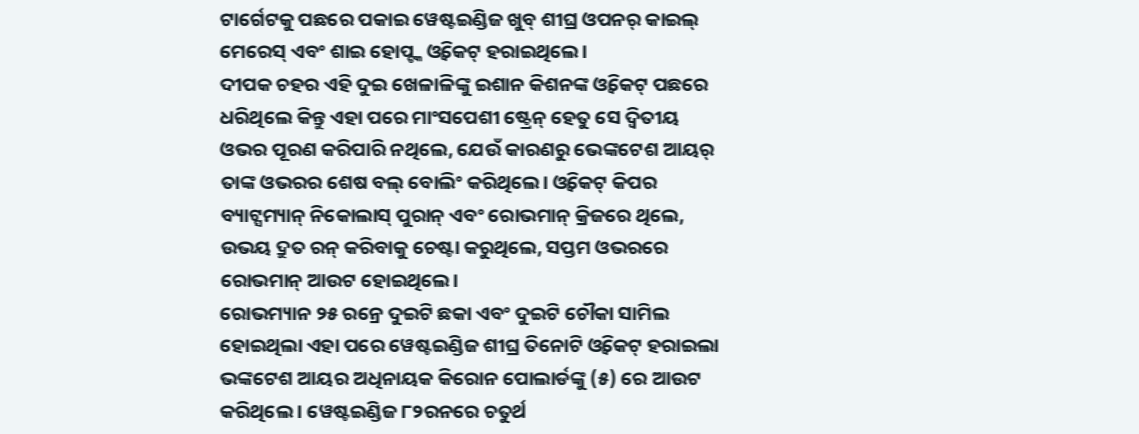ଟାର୍ଗେଟକୁ ପଛରେ ପକାଇ ୱେଷ୍ଟଇଣ୍ଡିଜ ଖୁବ୍ ଶୀଘ୍ର ଓପନର୍ କାଇଲ୍ ମେରେସ୍ ଏବଂ ଶାଇ ହୋପ୍ଙ୍କ ଓ୍ୱିକେଟ୍ ହରାଇଥିଲେ।
ଦୀପକ ଚହର ଏହି ଦୁଇ ଖେଳାଳିଙ୍କୁ ଇଶାନ କିଶନଙ୍କ ଓ୍ୱିକେଟ୍ ପଛରେ ଧରିଥିଲେ କିନ୍ତୁ ଏହା ପରେ ମାଂସପେଶୀ ଷ୍ଟ୍ରେନ୍ ହେତୁ ସେ ଦ୍ୱିତୀୟ ଓଭର ପୂରଣ କରିପାରି ନଥିଲେ, ଯେଉଁ କାରଣରୁ ଭେଙ୍କଟେଶ ଆୟର୍ ତାଙ୍କ ଓଭରର ଶେଷ ବଲ୍ ବୋଲିଂ କରିଥିଲେ। ଓ୍ୱିକେଟ୍ କିପର ବ୍ୟାଟ୍ସମ୍ୟାନ୍ ନିକୋଲାସ୍ ପୁରାନ୍ ଏବଂ ରୋଭମାନ୍ କ୍ରିଜରେ ଥିଲେ, ଉଭୟ ଦ୍ରୁତ ରନ୍ କରିବାକୁ ଚେଷ୍ଟା କରୁଥିଲେ, ସପ୍ତମ ଓଭରରେ ରୋଭମାନ୍ ଆଉଟ ହୋଇଥିଲେ।
ରୋଭମ୍ୟାନ ୨୫ ରନ୍ରେ ଦୁଇଟି ଛକା ଏବଂ ଦୁଇଟି ଚୌକା ସାମିଲ ହୋଇଥିଲା ଏହା ପରେ ୱେଷ୍ଟଇଣ୍ଡିଜ ଶୀଘ୍ର ତିନୋଟି ଓ୍ୱିକେଟ୍ ହରାଇଲା ଭଙ୍କଟେଶ ଆୟର ଅଧିନାୟକ କିରୋନ ପୋଲାର୍ଡଙ୍କୁ (୫) ରେ ଆଉଟ କରିଥିଲେ । ୱେଷ୍ଟଇଣ୍ଡିଜ ୮୨ରନରେ ଚତୁର୍ଥ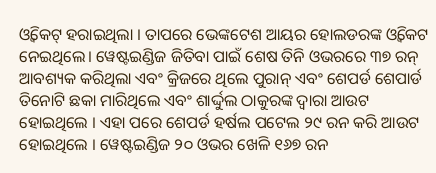ଓ୍ୱିକେଟ୍ ହରାଇଥିଲା । ତାପରେ ଭେଙ୍କଟେଶ ଆୟର ହୋଲଡରଙ୍କ ଓ୍ବିକେଟ ନେଇଥିଲେ। ୱେଷ୍ଟଇଣ୍ଡିଜ ଜିତିବା ପାଇଁ ଶେଷ ତିନି ଓଭରରେ ୩୭ ରନ୍ ଆବଶ୍ୟକ କରିଥିଲା ଏବଂ କ୍ରିଜରେ ଥିଲେ ପୁରାନ୍ ଏବଂ ଶେପର୍ଡ ଶେପାର୍ଡ ତିନୋଟି ଛକା ମାରିଥିଲେ ଏବଂ ଶାର୍ଦ୍ଦୁଲ ଠାକୁରଙ୍କ ଦ୍ୱାରା ଆଉଟ ହୋଇଥିଲେ । ଏହା ପରେ ଶେପର୍ଡ ହର୍ଷଲ ପଟେଲ ୨୯ ରନ କରି ଆଉଟ ହୋଇଥିଲେ । ୱେଷ୍ଟଇଣ୍ଡିଜ ୨୦ ଓଭର ଖେଳି ୧୬୭ ରନ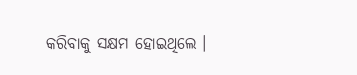କରିବାକୁ ସକ୍ଷମ ହୋଇଥିଲେ ।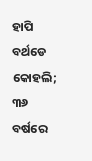ହାପି ବର୍ଥଡେ କୋହଲି; ୩୬ ବର୍ଷରେ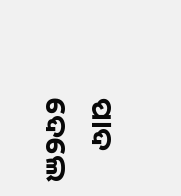ପାଦ ଦେଲେ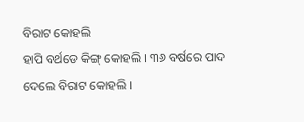ବିରାଟ କୋହଲି
ହାପି ବର୍ଥଡେ କିଙ୍ଗ୍ କୋହଲି । ୩୬ ବର୍ଷରେ ପାଦ ଦେଲେ ବିରାଟ କୋହଲି ।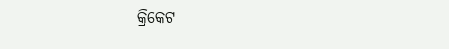କ୍ରିକେଟ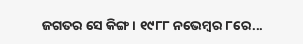ଜଗତର ସେ କିଙ୍ଗ । ୧୯୮୮ ନଭେମ୍ୱର ୮ରେ...